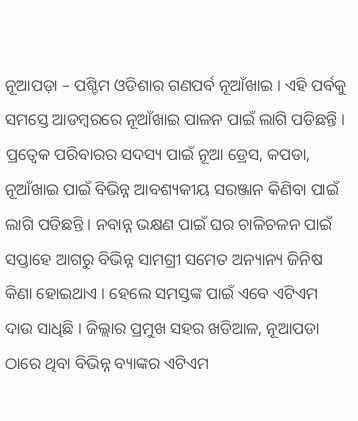ନୂଆପଡ଼ା – ପଶ୍ଚିମ ଓଡିଶାର ଗଣପର୍ବ ନୂଆଁଖାଇ । ଏହି ପର୍ବକୁ ସମସ୍ତେ ଆଡମ୍ବରରେ ନୂଆଁଖାଇ ପାଳନ ପାଇଁ ଲାଗି ପଡିଛନ୍ତି । ପ୍ରତ୍ୱେକ ପରିବାରର ସଦସ୍ୟ ପାଇଁ ନୂଆ ଡ୍ରେସ, କପଡା, ନୂଆଁଖାଇ ପାଇଁ ବିଭିନ୍ନ ଆବଶ୍ୟକୀୟ ସରଞ୍ଜାନ କିଣିବା ପାଇଁ ଲାଗି ପଡିଛନ୍ତି । ନବାନ୍ନ ଭକ୍ଷଣ ପାଇଁ ଘର ଚାଳିଚଳନ ପାଇଁ ସପ୍ତାହେ ଆଗରୁ ବିଭିନ୍ନ ସାମଗ୍ରୀ ସମେତ ଅନ୍ୟାନ୍ୟ ଜିନିଷ କିଣା ହୋଇଥାଏ । ହେଲେ ସମସ୍ତଙ୍କ ପାଇଁ ଏବେ ଏଟିଏମ ଦାଉ ସାଧିଛି । ଜିଲ୍ଲାର ପ୍ରମୁଖ ସହର ଖଡିଆଳ, ନୂଆପଡା ଠାରେ ଥିବା ବିଭିନ୍ନ ବ୍ୟାଙ୍କର ଏଟିଏମ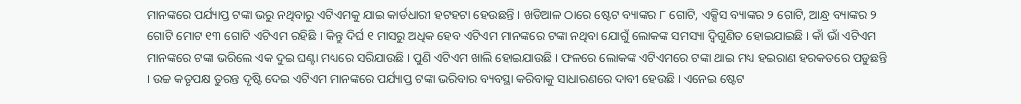ମାନଙ୍କରେ ପର୍ଯ୍ୟାପ୍ତ ଟଙ୍କା ଭରୁ ନଥିବାରୁ ଏଟିଏମକୁ ଯାଇ କାର୍ଡଧାରୀ ହଟହଟା ହେଉଛନ୍ତି । ଖଡିଆଳ ଠାରେ ଷ୍ଟେଟ ବ୍ୟାଙ୍କର ୮ ଗୋଟି, ଏକ୍ସିସ ବ୍ୟାଙ୍କର ୨ ଗୋଟି, ଆନ୍ଧ୍ର ବ୍ୟାଙ୍କର ୨ ଗୋଟି ମୋଟ ୧୩ ଗୋଟି ଏଟିଏମ ରହିଛି । କିନ୍ତୁ ଦିର୍ଘ ୧ ମାସରୁ ଅଧିକ ହେବ ଏଟିଏମ ମାନଙ୍କରେ ଟଙ୍କା ନଥିବା ଯୋଗୁଁ ଲୋକଙ୍କ ସମସ୍ୟା ଦ୍ୱିଗୁଣିତ ହୋଇଯାଇଛି । କାଁ ଭାଁ ଏଟିଏମ ମାନଙ୍କରେ ଟଙ୍କା ଭରିଲେ ଏକ ଦୁଇ ଘଣ୍ଟା ମଧ୍ୟରେ ସରିଯାଉଛି । ପୁଣି ଏଟିଏମ ଖାଲି ହୋଇଯାଉଛି । ଫଳରେ ଲୋକଙ୍କ ଏଟିଏମରେ ଟଙ୍କା ଥାଇ ମଧ୍ୟ ହଇରାଣ ହରକତରେ ପଡୁଛନ୍ତି । ଉଚ୍ଚ କତୃପକ୍ଷ ତୁରନ୍ତ ଦୃଷ୍ଟି ଦେଇ ଏଟିଏମ ମାନଙ୍କରେ ପର୍ଯ୍ୟାପ୍ତ ଟଙ୍କା ଭରିବାର ବ୍ୟବସ୍ଥା କରିବାକୁ ସାଧାରଣରେ ଦାବୀ ହେଉଛି । ଏନେଇ ଷ୍ଟେଟ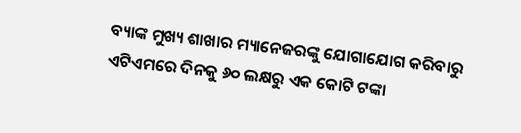ବ୍ୟାଙ୍କ ମୁଖ୍ୟ ଶାଖାର ମ୍ୟାନେଜରଙ୍କୁ ଯୋଗାଯୋଗ କରିବାରୁ ଏଟିଏମରେ ଦିନକୁ ୬୦ ଲକ୍ଷରୁ ଏକ କୋଟି ଟଙ୍କା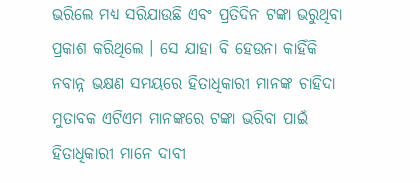ଭରିଲେ ମଧ୍ୟ ସରିଯାଉଛି ଏବଂ ପ୍ରତିଦିନ ଟଙ୍କା ଭରୁଥିବା ପ୍ରକାଶ କରିଥିଲେ । ସେ ଯାହା ବି ହେଉନା କାହିଁକି ନବାନ୍ନ ଭକ୍ଷଣ ସମୟରେ ହିତାଧିକାରୀ ମାନଙ୍କ ଚାହିଦା ମୁତାବକ ଏଟିଏମ ମାନଙ୍କରେ ଟଙ୍କା ଭରିବା ପାଇଁ ହିତାଧିକାରୀ ମାନେ ଦାବୀ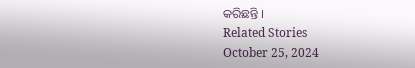କରିଛନ୍ତି ।
Related Stories
October 25, 2024